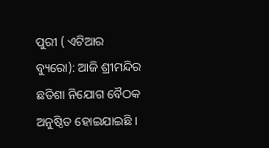ପୁରୀ ( ଏଟିଆର ବ୍ୟୁରୋ): ଆଜି ଶ୍ରୀମନ୍ଦିର ଛତିଶା ନିଯୋଗ ବୈଠକ ଅନୁଷ୍ଠିତ ହୋଇଯାଇଛି ।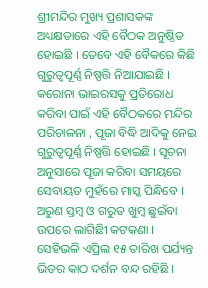ଶ୍ରୀମନ୍ଦିର ମୁଖ୍ୟ ପ୍ରଶାସକଙ୍କ ଅଧ୍ୟକ୍ଷତାରେ ଏହି ବୈଠକ ଅନୁଷ୍ଠିତ ହୋଇଛି । ତେବେ ଏହି ବୈକରେ କିଛି ଗୁରୁତ୍ୱପୂର୍ଣ୍ଣ ନିଷ୍ପତ୍ତି ନିଆଯାଇଛି । କରୋନା ଭାଇରସକୁ ପ୍ରତିରୋଧ କରିବା ପାଇଁ ଏହି ବୈଠକରେ ମନ୍ଦିର ପରିଚାଳନା , ପୂଜା ବିଦ୍ଧି ଆଦିକୁ ନେଇ ଗୁରୁତ୍ୱପୂର୍ଣ୍ଣ ନିଷ୍ପତ୍ତି ହୋଇଛି । ସୂଚନା ଅନୁସାରେ ପୂଜା କରିବା ସମୟରେ ସେବାୟତ ମୁହଁରେ ମାସ୍କ ପିନ୍ଧିବେ । ଅରୁଣ ସ୍ତମ୍ବ ଓ ଗରୁଡ ଖୁମ୍ବ ଛୁଇଁବା ଉପରେ ଲାଗିଛିୀ କଟକଣା । ସେହିଭଳି ଏପ୍ରିଲ ୧୫ ତାରିଖ ପର୍ଯ୍ୟନ୍ତ ଭିତର କାଠ ଦର୍ଶନ ବନ୍ଦ ରହିଛି ।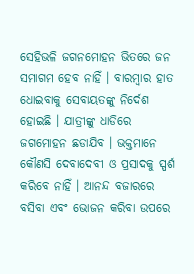ସେହିଭଳି ଜଗନମୋହନ ଭିତରେ ଜନ ସମାଗମ ହେବ ନାହିଁ । ବାରମ୍ବାର ହାତ ଧୋଇବାକୁ ସେବାୟତଙ୍କୁ ନିର୍ଦେଶ ହୋଇଛି । ଯାତ୍ରୀଙ୍କୁ ଧାଡିରେ ଜଗମୋହନ ଛଡାଯିବ । ଭକ୍ତମାନେ କୌଣସି ଦେବାଦେବୀ ଓ ପ୍ରସାଦକୁ ସ୍ପର୍ଶ କରିବେ ନାହିଁ । ଆନନ୍ଦ ବଜାରରେ ବସିବା ଏବଂ ଭୋଜନ କରିବା ଉପରେ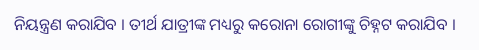ନିୟନ୍ତ୍ରଣ କରାଯିବ । ତୀର୍ଥ ଯାତ୍ରୀଙ୍କ ମଧ୍ୟରୁ କରୋନା ରୋଗୀଙ୍କୁ ଚିହ୍ନଟ କରାଯିବ ।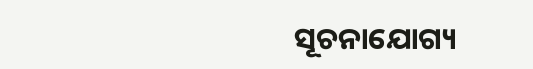ସୂଚନାଯୋଗ୍ୟ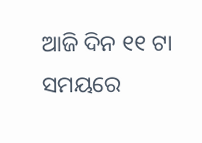ଆଜି ଦିନ ୧୧ ଟା ସମୟରେ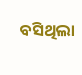ବସିଥିଲା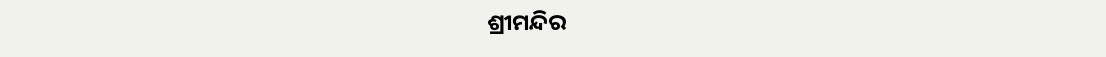ଶ୍ରୀମନ୍ଦିର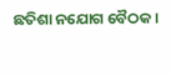ଛତିଶା ନଯୋଗ ବୈଠକ ।